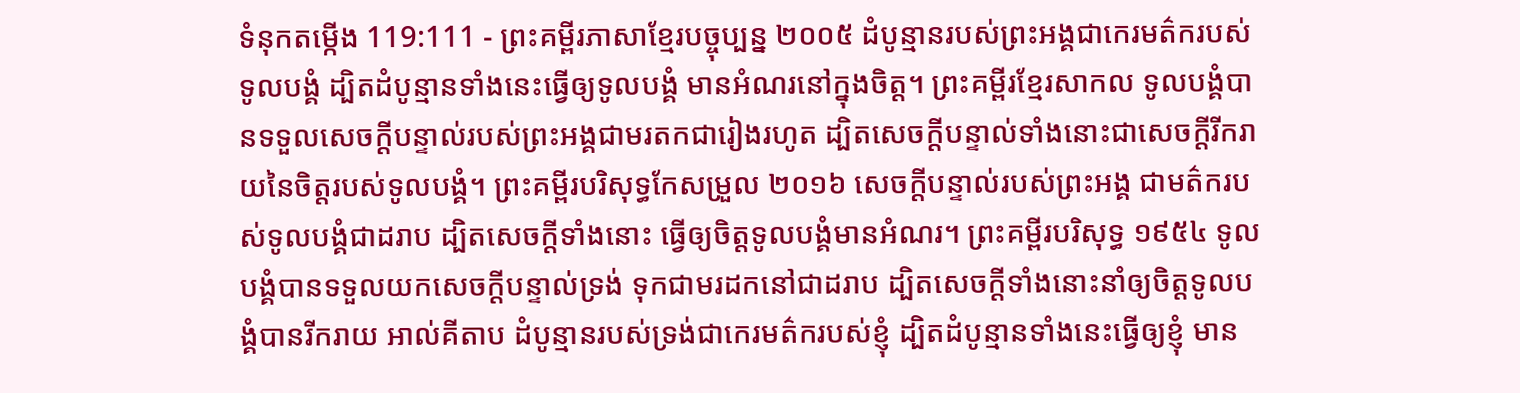ទំនុកតម្កើង 119:111 - ព្រះគម្ពីរភាសាខ្មែរបច្ចុប្បន្ន ២០០៥ ដំបូន្មានរបស់ព្រះអង្គជាកេរមត៌ករបស់ទូលបង្គំ ដ្បិតដំបូន្មានទាំងនេះធ្វើឲ្យទូលបង្គំ មានអំណរនៅក្នុងចិត្ត។ ព្រះគម្ពីរខ្មែរសាកល ទូលបង្គំបានទទួលសេចក្ដីបន្ទាល់របស់ព្រះអង្គជាមរតកជារៀងរហូត ដ្បិតសេចក្ដីបន្ទាល់ទាំងនោះជាសេចក្ដីរីករាយនៃចិត្តរបស់ទូលបង្គំ។ ព្រះគម្ពីរបរិសុទ្ធកែសម្រួល ២០១៦ សេចក្ដីបន្ទាល់របស់ព្រះអង្គ ជាមត៌ករបស់ទូលបង្គំជាដរាប ដ្បិតសេចក្ដីទាំងនោះ ធ្វើឲ្យចិត្តទូលបង្គំមានអំណរ។ ព្រះគម្ពីរបរិសុទ្ធ ១៩៥៤ ទូលបង្គំបានទទួលយកសេចក្ដីបន្ទាល់ទ្រង់ ទុកជាមរដកនៅជាដរាប ដ្បិតសេចក្ដីទាំងនោះនាំឲ្យចិត្តទូលបង្គំបានរីករាយ អាល់គីតាប ដំបូន្មានរបស់ទ្រង់ជាកេរមត៌ករបស់ខ្ញុំ ដ្បិតដំបូន្មានទាំងនេះធ្វើឲ្យខ្ញុំ មាន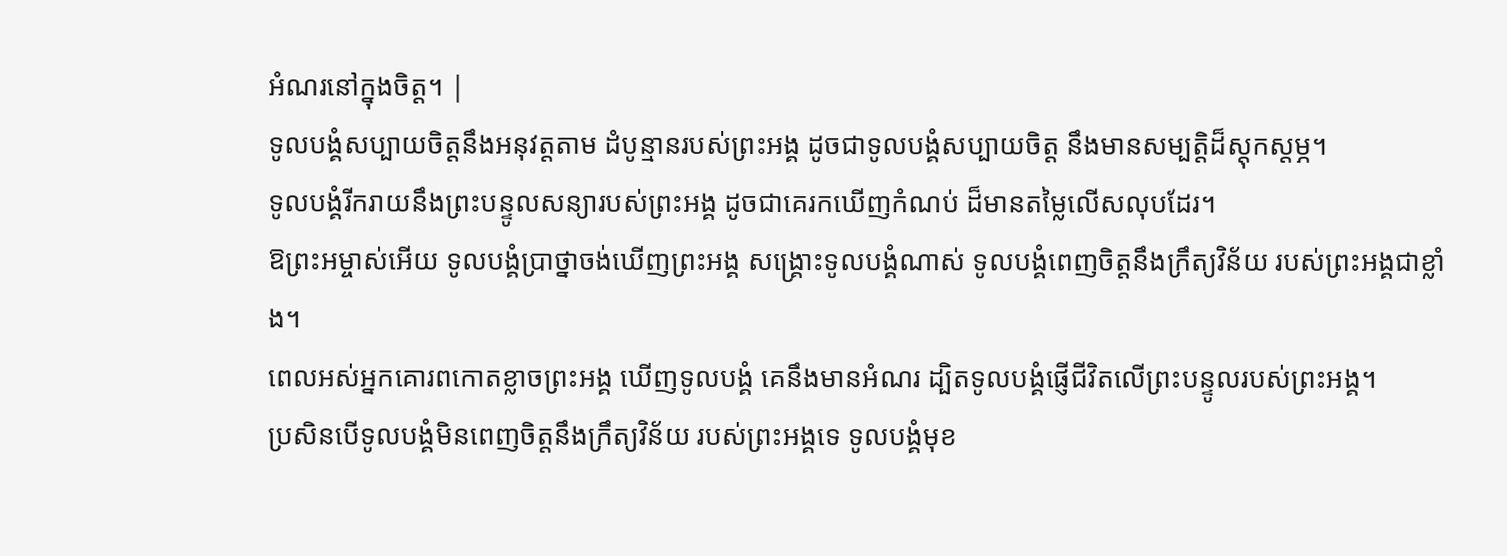អំណរនៅក្នុងចិត្ត។ |
ទូលបង្គំសប្បាយចិត្តនឹងអនុវត្តតាម ដំបូន្មានរបស់ព្រះអង្គ ដូចជាទូលបង្គំសប្បាយចិត្ត នឹងមានសម្បត្តិដ៏ស្តុកស្តម្ភ។
ទូលបង្គំរីករាយនឹងព្រះបន្ទូលសន្យារបស់ព្រះអង្គ ដូចជាគេរកឃើញកំណប់ ដ៏មានតម្លៃលើសលុបដែរ។
ឱព្រះអម្ចាស់អើយ ទូលបង្គំប្រាថ្នាចង់ឃើញព្រះអង្គ សង្គ្រោះទូលបង្គំណាស់ ទូលបង្គំពេញចិត្តនឹងក្រឹត្យវិន័យ របស់ព្រះអង្គជាខ្លាំង។
ពេលអស់អ្នកគោរពកោតខ្លាចព្រះអង្គ ឃើញទូលបង្គំ គេនឹងមានអំណរ ដ្បិតទូលបង្គំផ្ញើជីវិតលើព្រះបន្ទូលរបស់ព្រះអង្គ។
ប្រសិនបើទូលបង្គំមិនពេញចិត្តនឹងក្រឹត្យវិន័យ របស់ព្រះអង្គទេ ទូលបង្គំមុខ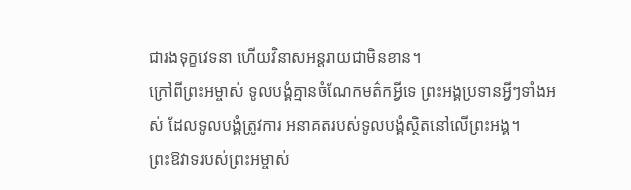ជារងទុក្ខវេទនា ហើយវិនាសអន្តរាយជាមិនខាន។
ក្រៅពីព្រះអម្ចាស់ ទូលបង្គំគ្មានចំណែកមត៌កអ្វីទេ ព្រះអង្គប្រទានអ្វីៗទាំងអស់ ដែលទូលបង្គំត្រូវការ អនាគតរបស់ទូលបង្គំស្ថិតនៅលើព្រះអង្គ។
ព្រះឱវាទរបស់ព្រះអម្ចាស់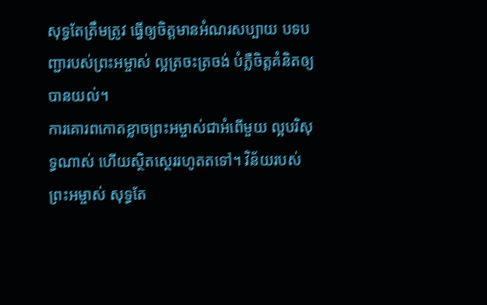សុទ្ធតែត្រឹមត្រូវ ធ្វើឲ្យចិត្តមានអំណរសប្បាយ បទបញ្ជារបស់ព្រះអម្ចាស់ ល្អត្រចះត្រចង់ បំភ្លឺចិត្តគំនិតឲ្យបានយល់។
ការគោរពកោតខ្លាចព្រះអម្ចាស់ជាអំពើមួយ ល្អបរិសុទ្ធណាស់ ហើយស្ថិតស្ថេររហូតតទៅ។ វិន័យរបស់ព្រះអម្ចាស់ សុទ្ធតែ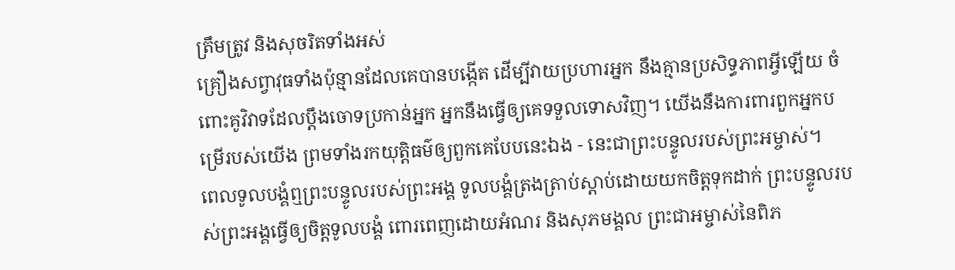ត្រឹមត្រូវ និងសុចរិតទាំងអស់
គ្រឿងសព្វាវុធទាំងប៉ុន្មានដែលគេបានបង្កើត ដើម្បីវាយប្រហារអ្នក នឹងគ្មានប្រសិទ្ធភាពអ្វីឡើយ ចំពោះគូវិវាទដែលប្ដឹងចោទប្រកាន់អ្នក អ្នកនឹងធ្វើឲ្យគេទទួលទោសវិញ។ យើងនឹងការពារពួកអ្នកបម្រើរបស់យើង ព្រមទាំងរកយុត្តិធម៌ឲ្យពួកគេបែបនេះឯង - នេះជាព្រះបន្ទូលរបស់ព្រះអម្ចាស់។
ពេលទូលបង្គំឮព្រះបន្ទូលរបស់ព្រះអង្គ ទូលបង្គំត្រងត្រាប់ស្ដាប់ដោយយកចិត្តទុកដាក់ ព្រះបន្ទូលរបស់ព្រះអង្គធ្វើឲ្យចិត្តទូលបង្គំ ពោរពេញដោយអំណរ និងសុភមង្គល ព្រះជាអម្ចាស់នៃពិភ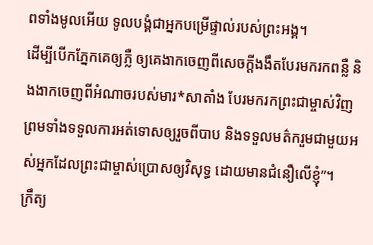ពទាំងមូលអើយ ទូលបង្គំជាអ្នកបម្រើផ្ទាល់របស់ព្រះអង្គ។
ដើម្បីបើកភ្នែកគេឲ្យភ្លឺ ឲ្យគេងាកចេញពីសេចក្ដីងងឹតបែរមករកពន្លឺ និងងាកចេញពីអំណាចរបស់មារ*សាតាំង បែរមករកព្រះជាម្ចាស់វិញ ព្រមទាំងទទួលការអត់ទោសឲ្យរួចពីបាប និងទទួលមត៌ករួមជាមួយអស់អ្នកដែលព្រះជាម្ចាស់ប្រោសឲ្យវិសុទ្ធ ដោយមានជំនឿលើខ្ញុំ”។
ក្រឹត្យ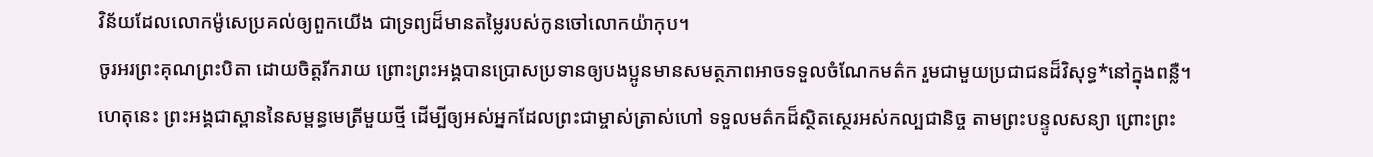វិន័យដែលលោកម៉ូសេប្រគល់ឲ្យពួកយើង ជាទ្រព្យដ៏មានតម្លៃរបស់កូនចៅលោកយ៉ាកុប។
ចូរអរព្រះគុណព្រះបិតា ដោយចិត្តរីករាយ ព្រោះព្រះអង្គបានប្រោសប្រទានឲ្យបងប្អូនមានសមត្ថភាពអាចទទួលចំណែកមត៌ក រួមជាមួយប្រជាជនដ៏វិសុទ្ធ*នៅក្នុងពន្លឺ។
ហេតុនេះ ព្រះអង្គជាស្ពាននៃសម្ពន្ធមេត្រីមួយថ្មី ដើម្បីឲ្យអស់អ្នកដែលព្រះជាម្ចាស់ត្រាស់ហៅ ទទួលមត៌កដ៏ស្ថិតស្ថេរអស់កល្បជានិច្ច តាមព្រះបន្ទូលសន្យា ព្រោះព្រះ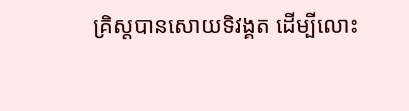គ្រិស្តបានសោយទិវង្គត ដើម្បីលោះ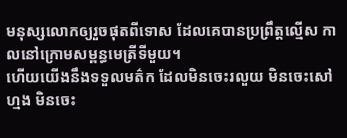មនុស្សលោកឲ្យរួចផុតពីទោស ដែលគេបានប្រព្រឹត្តល្មើស កាលនៅក្រោមសម្ពន្ធមេត្រីទីមួយ។
ហើយយើងនឹងទទួលមត៌ក ដែលមិនចេះរលួយ មិនចេះសៅហ្មង មិនចេះ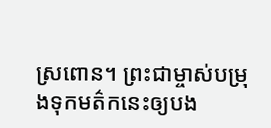ស្រពោន។ ព្រះជាម្ចាស់បម្រុងទុកមត៌កនេះឲ្យបង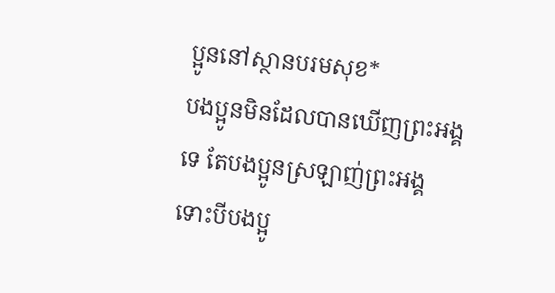ប្អូននៅស្ថានបរមសុខ*
បងប្អូនមិនដែលបានឃើញព្រះអង្គទេ តែបងប្អូនស្រឡាញ់ព្រះអង្គ ទោះបីបងប្អូ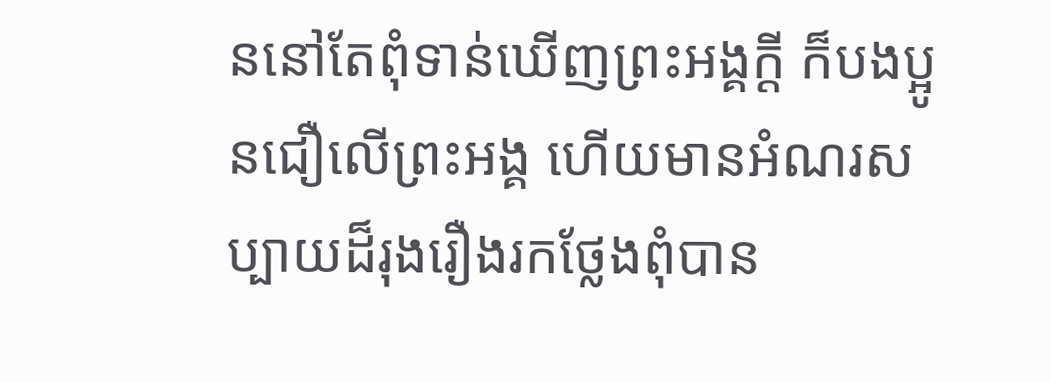ននៅតែពុំទាន់ឃើញព្រះអង្គក្ដី ក៏បងប្អូនជឿលើព្រះអង្គ ហើយមានអំណរសប្បាយដ៏រុងរឿងរកថ្លែងពុំបាន